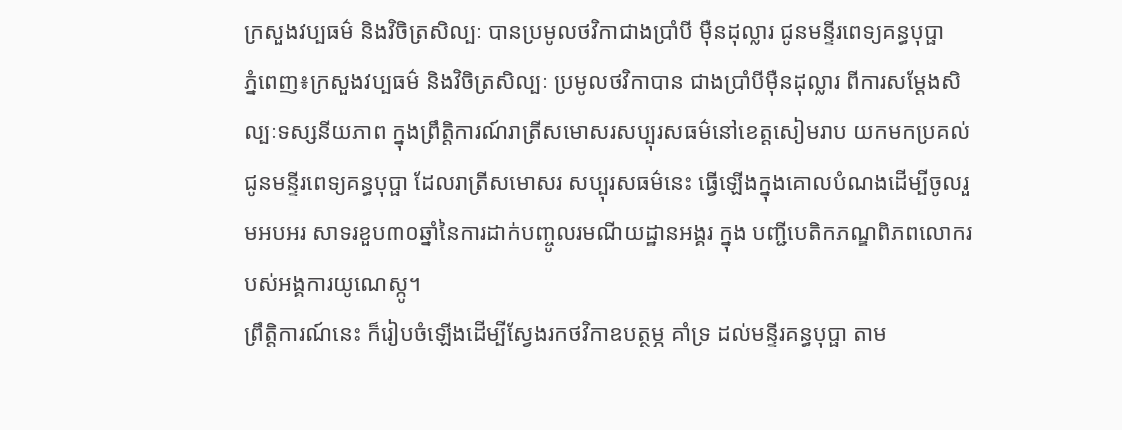ក្រសួងវប្បធម៌ និងវិចិត្រសិល្បៈ បានប្រមូលថវិកាជាងប្រាំបី ម៉ឺនដុល្លារ ជូនមន្ទីរពេទ្យគន្ធបុប្ផា
ភ្នំពេញ៖ក្រសួងវប្បធម៌ និងវិចិត្រសិល្បៈ ប្រមូលថវិកាបាន ជាងប្រាំបីម៉ឺនដុល្លារ ពីការសម្ដែងសិល្បៈទស្សនីយភាព ក្នុងព្រឹត្តិការណ៍រាត្រីសមោសរសប្បុរសធម៌នៅខេត្តសៀមរាប យកមកប្រគល់ជូនមន្ទីរពេទ្យគន្ធបុប្ផា ដែលរាត្រីសមោសរ សប្បុរសធម៌នេះ ធ្វើឡើងក្នុងគោលបំណងដើម្បីចូលរួមអបអរ សាទរខួប៣០ឆ្នាំនៃការដាក់បញ្ចូលរមណីយដ្ឋានអង្គរ ក្នុង បញ្ជីបេតិកភណ្ឌពិភពលោករបស់អង្គការយូណេស្កូ។
ព្រឹត្តិការណ៍នេះ ក៏រៀបចំឡើងដើម្បីស្វែងរកថវិកាឧបត្ថម្ភ គាំទ្រ ដល់មន្ទីរគន្ធបុប្ផា តាម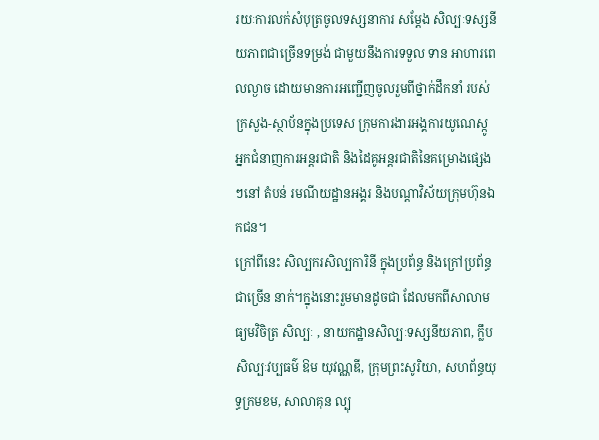រយៈការលក់សំបុត្រចូលទស្សនាការ សម្ដែង សិល្បៈទស្សនីយភាពជាច្រើនទម្រង់ ជាមួយនឹងការទទួល ទាន អាហារពេលល្ងាច ដោយមានការអញ្ជើញចូលរួមពីថ្នាក់ដឹកនាំ របស់ក្រសួង-ស្ថាប័នក្នុងប្រទេស ក្រុមការងារអង្គការយូណេស្កូ អ្នកជំនាញការអន្តរជាតិ និងដៃគូអន្តរជាតិនៃគម្រោងផ្សេងៗនៅ តំបន់ រមណីយដ្ឋានអង្គរ និងបណ្ដាវិស័យក្រុមហ៊ុនឯកជន។
ក្រៅពីនេះ សិល្បករសិល្បការិនី ក្នុងប្រព័ន្ធ និងក្រៅប្រព័ន្ធ ជាច្រើន នាក់។ក្នុងនោះរួមមានដូចជា ដែលមកពីសាលាមធ្យមវិចិត្រ សិល្បៈ , នាយកដ្ឋានសិល្បៈទស្សនីយភាព, ក្លឹបសិល្បៈវប្បធម៌ ឱម យុវណ្ណឌី, ក្រុមព្រះសូរិយា, សហព័ន្ធយុទ្ធក្រមខម, សាលាគុន ល្បុ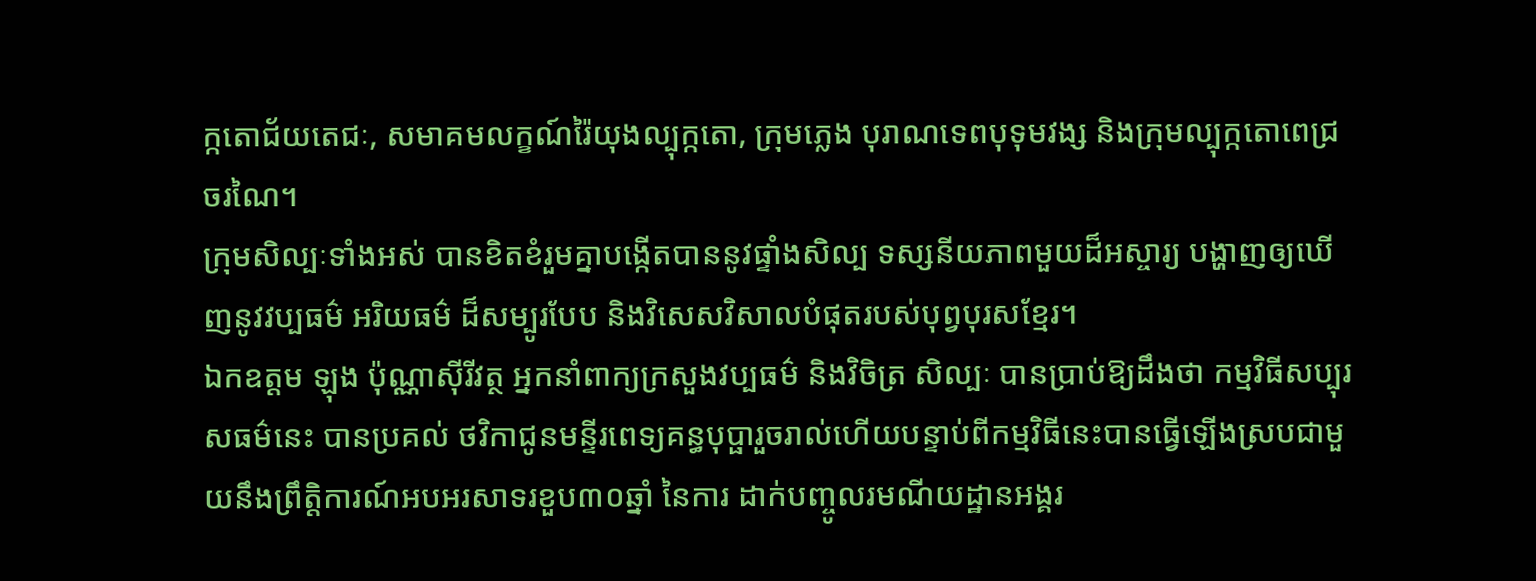ក្កតោជ័យតេជៈ, សមាគមលក្ខណ៍រ៉ៃយុងល្បុក្កតោ, ក្រុមភ្លេង បុរាណទេពបុទុមវង្ស និងក្រុមល្បុក្កតោពេជ្រចរណៃ។
ក្រុមសិល្បៈទាំងអស់ បានខិតខំរួមគ្នាបង្កើតបាននូវផ្ទាំងសិល្ប ទស្សនីយភាពមួយដ៏អស្ចារ្យ បង្ហាញឲ្យឃើញនូវវប្បធម៌ អរិយធម៌ ដ៏សម្បូរបែប និងវិសេសវិសាលបំផុតរបស់បុព្វបុរសខ្មែរ។
ឯកឧត្តម ឡុង ប៉ុណ្ណាស៊ីរីវត្ថ អ្នកនាំពាក្យក្រសួងវប្បធម៌ និងវិចិត្រ សិល្បៈ បានប្រាប់ឱ្យដឹងថា កម្មវិធីសប្បុរសធម៌នេះ បានប្រគល់ ថវិកាជូនមន្ទីរពេទ្យគន្ធបុប្ផារួចរាល់ហើយបន្ទាប់ពីកម្មវិធីនេះបានធ្វើឡើងស្របជាមួយនឹងព្រឹត្តិការណ៍អបអរសាទរខួប៣០ឆ្នាំ នៃការ ដាក់បញ្ចូលរមណីយដ្ឋានអង្គរ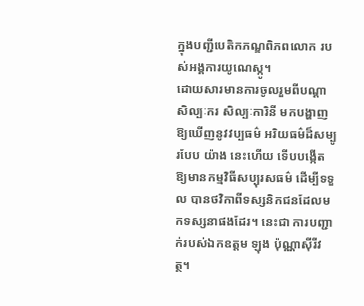ក្នុងបញ្ជីបេតិកភណ្ឌពិភពលោក របស់អង្គការយូណេស្កូ។
ដោយសារមានការចូលរួមពីបណ្ដាសិល្បៈករ សិល្បៈការិនី មកបង្ហាញឱ្យឃើញនូវវប្បធម៌ អរិយធម៌ដ៏សម្បូរបែប យ៉ាង នេះហើយ ទើបបង្កើតឱ្យមានកម្មវិធីសប្បុរសធម៌ ដើម្បីទទួល បានថវិកាពីទស្សនិកជនដែលមកទស្សនាផងដែរ។ នេះជា ការបញ្ជាក់របស់ឯកឧត្តម ឡុង ប៉ុណ្ណាស៊ីរីវត្ថ។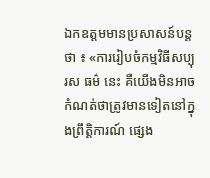ឯកឧត្តមមានប្រសាសន៍បន្តថា ៖ «ការរៀបចំកម្មវិធីសប្បុរស ធម៌ នេះ គឺយើងមិនអាចកំណត់ថាត្រូវមានទៀតនៅក្នុងព្រឹត្តិការណ៍ ផ្សេង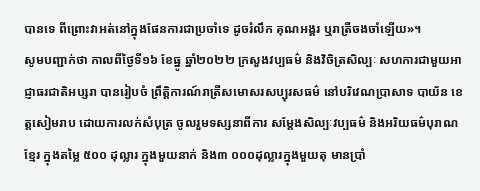បានទេ ពីព្រោះវាអត់នៅក្នុងផែនការជាប្រចាំទេ ដូចរំលឹក គុណអង្គរ ឬរាត្រីចងចាំឡើយ»។
សូមបញ្ជាក់ថា កាលពីថ្ងៃទី១៦ ខែធ្នូ ឆ្នាំ២០២២ ក្រសួងវប្បធម៌ និងវិចិត្រសិល្បៈ សហការជាមួយអាជ្ញាធរជាតិអប្សរា បានរៀបចំ ព្រឹត្តិការណ៍រាត្រីសមោសរសប្បុរសធម៌ នៅបរិវេណប្រាសាទ បាយ័ន ខេត្តសៀមរាប ដោយការលក់សំបុត្រ ចូលរួមទស្សនាពីការ សម្ដែងសិល្បៈវប្បធម៌ និងអរិយធម៌បុរាណខ្មែរ ក្នុងតម្លៃ ៥០០ ដុល្លារ ក្នុងមួយនាក់ និង៣ ០០០ដុល្លារក្នុងមួយតុ មានប្រាំ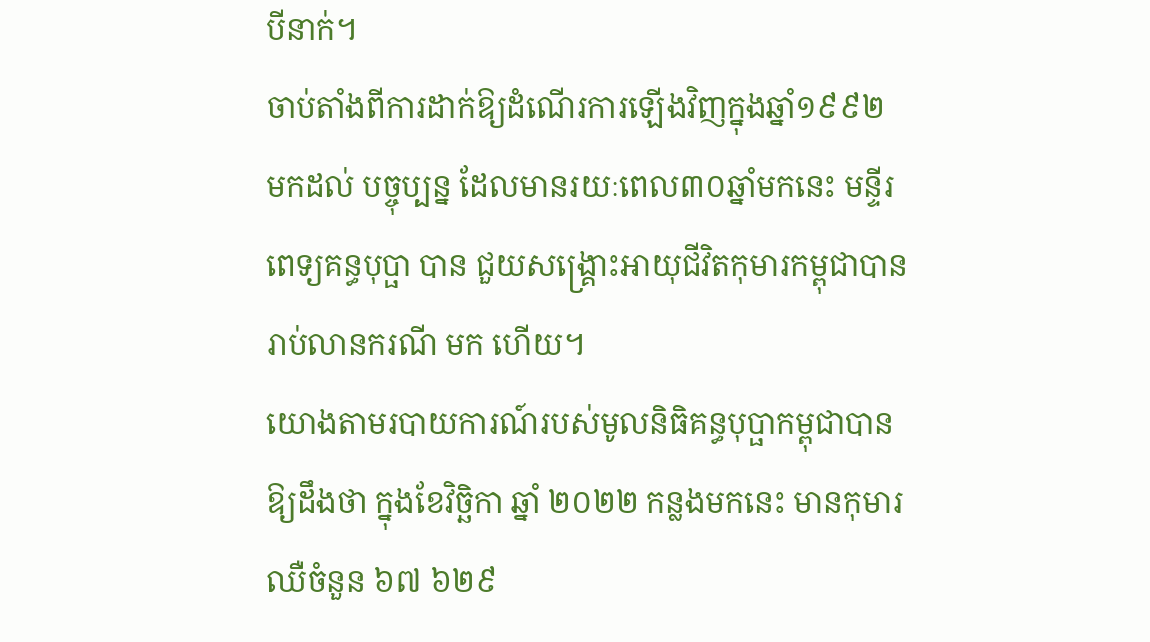បីនាក់។
ចាប់តាំងពីការដាក់ឱ្យដំណើរការឡើងវិញក្នុងឆ្នាំ១៩៩២ មកដល់ បច្ចុប្បន្ន ដែលមានរយៈពេល៣០ឆ្នាំមកនេះ មន្ទីរពេទ្យគន្ធបុប្ផា បាន ជួយសង្រ្គោះអាយុជីវិតកុមារកម្ពុជាបានរាប់លានករណី មក ហើយ។
យោងតាមរបាយការណ៍របស់មូលនិធិគន្ធបុប្ផាកម្ពុជាបានឱ្យដឹងថា ក្នុងខែវិច្ឆិកា ឆ្នាំ ២០២២ កន្លងមកនេះ មានកុមារឈឺចំនួន ៦៧ ៦២៩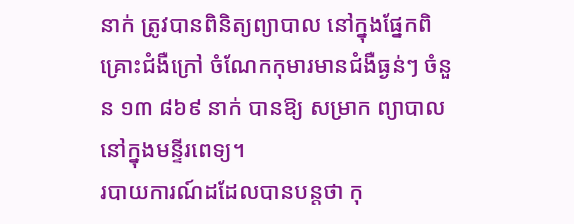នាក់ ត្រូវបានពិនិត្យព្យាបាល នៅក្នុងផ្នែកពិគ្រោះជំងឺក្រៅ ចំណែកកុមារមានជំងឺធ្ងន់ៗ ចំនួន ១៣ ៨៦៩ នាក់ បានឱ្យ សម្រាក ព្យាបាលនៅក្នុងមន្ទីរពេទ្យ។
របាយការណ៍ដដែលបានបន្តថា កុ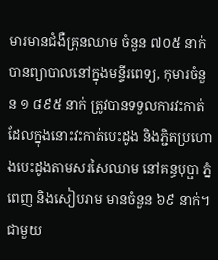មារមានជំងឺគ្រុនឈាម ចំនួន ៧០៥ នាក់ បានព្យាបាលនៅក្នុងមន្ទីរពេទ្យ, កុមារចំនួន ១ ៨៩៥ នាក់ ត្រូវបានទទួលការវះកាត់ ដែលក្នុងនោះវះកាត់បេះដូង និងភ្ជិតប្រហោងបេះដូងតាមសរសៃឈាម នៅគន្ធបុប្ផា ភ្នំពេញ និងសៀបរាម មានចំនួន ៦៩ នាក់។
ជាមួយ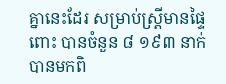គ្នានេះដែរ សម្រាប់ស្រ្តីមានផ្ទៃពោះ បានចំនួន ៨ ១៩៣ នាក់ បានមកពិ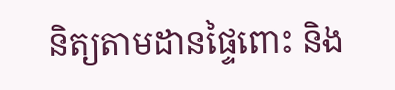និត្យតាមដានផ្ទៃពោះ និង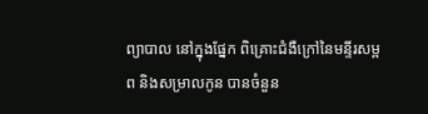ព្យាបាល នៅក្នុងផ្នែក ពិគ្រោះជំងឺក្រៅនៃមន្ទីរសម្ពព និងសម្រាលកូន បានចំនួន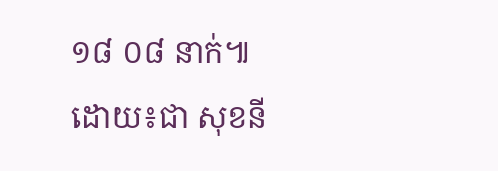១៨ ០៨ នាក់៕
ដោយ៖ជា សុខនី